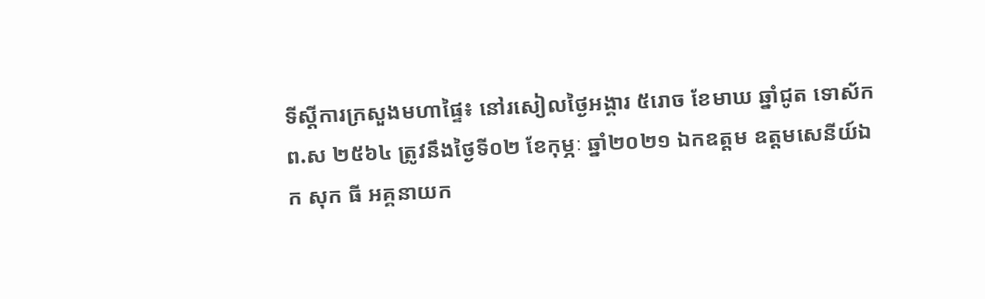ទីស្តីការក្រសួងមហាផ្ទៃ៖ នៅរសៀលថ្ងៃអង្គារ ៥រោច ខែមាឃ ឆ្នាំជូត ទោស័ក ព.ស ២៥៦៤ ត្រូវនឹងថ្ងៃទី០២ ខែកុម្ភៈ ឆ្នាំ២០២១ ឯកឧត្តម ឧត្តមសេនីយ៍ឯក សុក ធី អគ្គនាយក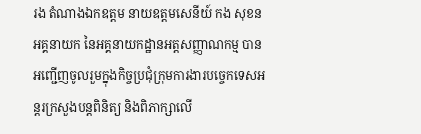រង តំណាងឯកឧត្តម នាយឧត្តមសេនីយ៍ កង សុខន អគ្គនាយក នៃអគ្គនាយកដ្ឋានអត្តសញ្ញាណកម្ម បានអញ្ជើញចូលរួមក្នុងកិច្ចប្រជុំក្រុមការងារបច្ចេកទេសអន្តរក្រសួងបន្តពិនិត្យ និងពិភាក្សាលើ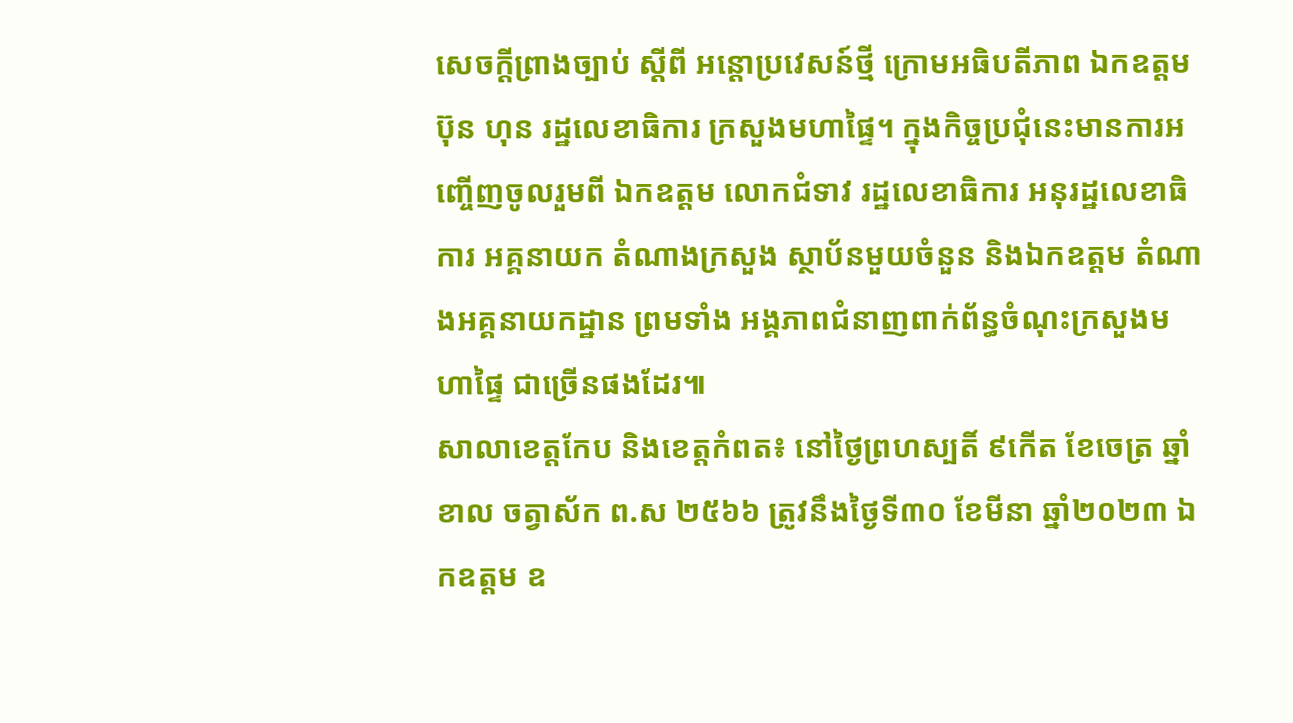សេចក្ដីព្រាងច្បាប់ ស្ដីពី អន្តោប្រវេសន៍ថ្មី ក្រោមអធិបតីភាព ឯកឧត្តម ប៊ុន ហុន រដ្ឋលេខាធិការ ក្រសួងមហាផ្ទៃ។ ក្នុងកិច្ចប្រជុំនេះមានការអញ្ចើញចូលរួមពី ឯកឧត្តម លោកជំទាវ រដ្ឋលេខាធិការ អនុរដ្ឋលេខាធិការ អគ្គនាយក តំណាងក្រសួង ស្ថាប័នមួយចំនួន និងឯកឧត្តម តំណាងអគ្គនាយកដ្ឋាន ព្រមទាំង អង្គភាពជំនាញពាក់ព័ន្ធចំណុះក្រសួងមហាផ្ទៃ ជាច្រើនផងដែរ៕
សាលាខេត្តកែប និងខេត្តកំពត៖ នៅថ្ងៃព្រហស្បតិ៍ ៩កើត ខែចេត្រ ឆ្នាំខាល ចត្វាស័ក ព.ស ២៥៦៦ ត្រូវនឹងថ្ងៃទី៣០ ខែមីនា ឆ្នាំ២០២៣ ឯកឧត្តម ឧ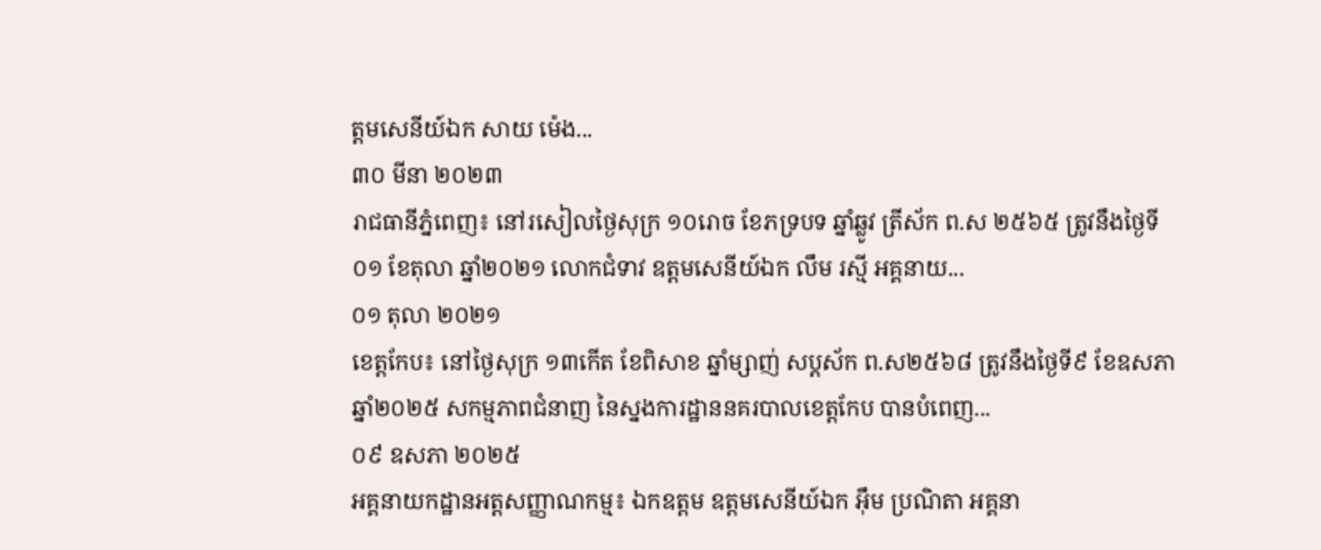ត្តមសេនីយ៍ឯក សាយ ម៉េង...
៣០ មីនា ២០២៣
រាជធានីភ្នំពេញ៖ នៅរសៀលថ្ងៃសុក្រ ១០រោច ខែភទ្របទ ឆ្នាំឆ្លូវ ត្រីស័ក ព.ស ២៥៦៥ ត្រូវនឹងថ្ងៃទី០១ ខែតុលា ឆ្នាំ២០២១ លោកជំទាវ ឧត្តមសេនីយ៍ឯក លឹម រស្មី អគ្គនាយ...
០១ តុលា ២០២១
ខេត្តកែប៖ នៅថ្ងៃសុក្រ ១៣កើត ខែពិសាខ ឆ្នាំម្សាញ់ សប្តស័ក ព.ស២៥៦៨ ត្រូវនឹងថ្ងៃទី៩ ខែឧសភា ឆ្នាំ២០២៥ សកម្មភាពជំនាញ នៃស្នងការដ្ឋាននគរបាលខេត្តកែប បានបំពេញ...
០៩ ឧសភា ២០២៥
អគ្គនាយកដ្ឋានអត្តសញ្ញាណកម្ម៖ ឯកឧត្តម ឧត្តមសេនីយ៍ឯក អ៊ឹម ប្រណិតា អគ្គនា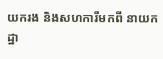យករង និងសហការីមកពី នាយកដ្ឋា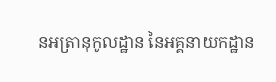នអត្រានុកូលដ្ឋាន នៃអគ្គនាយកដ្ឋាន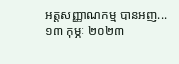អត្តសញ្ញាណកម្ម បានអញ...
១៣ កុម្ភៈ ២០២៣